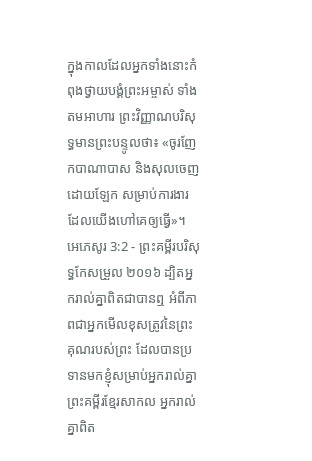ក្នុងកាលដែលអ្នកទាំងនោះកំពុងថ្វាយបង្គំព្រះអម្ចាស់ ទាំងតមអាហារ ព្រះវិញ្ញាណបរិសុទ្ធមានព្រះបន្ទូលថា៖ «ចូរញែកបាណាបាស និងសុលចេញដោយឡែក សម្រាប់ការងារដែលយើងហៅគេឲ្យធ្វើ»។
អេភេសូរ 3:2 - ព្រះគម្ពីរបរិសុទ្ធកែសម្រួល ២០១៦ ដ្បិតអ្នករាល់គ្នាពិតជាបានឮ អំពីភាពជាអ្នកមើលខុសត្រូវនៃព្រះគុណរបស់ព្រះ ដែលបានប្រទានមកខ្ញុំសម្រាប់អ្នករាល់គ្នា ព្រះគម្ពីរខ្មែរសាកល អ្នករាល់គ្នាពិត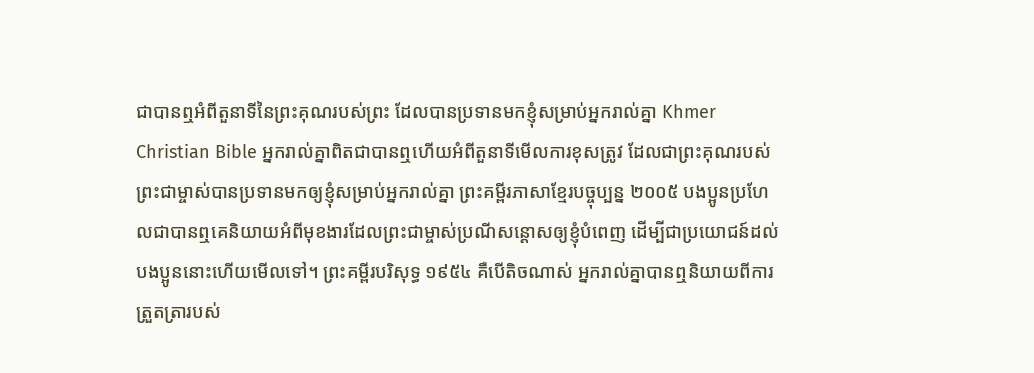ជាបានឮអំពីតួនាទីនៃព្រះគុណរបស់ព្រះ ដែលបានប្រទានមកខ្ញុំសម្រាប់អ្នករាល់គ្នា Khmer Christian Bible អ្នករាល់គ្នាពិតជាបានឮហើយអំពីតួនាទីមើលការខុសត្រូវ ដែលជាព្រះគុណរបស់ព្រះជាម្ចាស់បានប្រទានមកឲ្យខ្ញុំសម្រាប់អ្នករាល់គ្នា ព្រះគម្ពីរភាសាខ្មែរបច្ចុប្បន្ន ២០០៥ បងប្អូនប្រហែលជាបានឮគេនិយាយអំពីមុខងារដែលព្រះជាម្ចាស់ប្រណីសន្ដោសឲ្យខ្ញុំបំពេញ ដើម្បីជាប្រយោជន៍ដល់បងប្អូននោះហើយមើលទៅ។ ព្រះគម្ពីរបរិសុទ្ធ ១៩៥៤ គឺបើតិចណាស់ អ្នករាល់គ្នាបានឮនិយាយពីការត្រួតត្រារបស់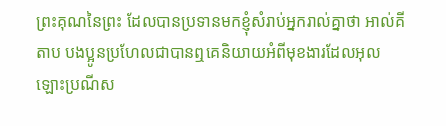ព្រះគុណនៃព្រះ ដែលបានប្រទានមកខ្ញុំសំរាប់អ្នករាល់គ្នាថា អាល់គីតាប បងប្អូនប្រហែលជាបានឮគេនិយាយអំពីមុខងារដែលអុលឡោះប្រណីស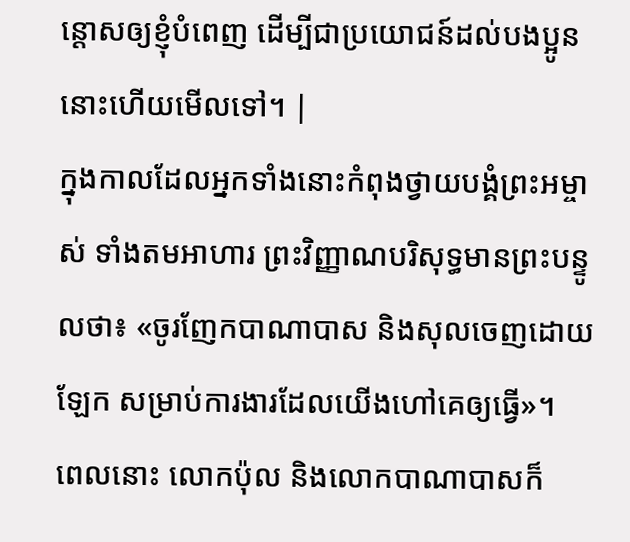ន្ដោសឲ្យខ្ញុំបំពេញ ដើម្បីជាប្រយោជន៍ដល់បងប្អូននោះហើយមើលទៅ។ |
ក្នុងកាលដែលអ្នកទាំងនោះកំពុងថ្វាយបង្គំព្រះអម្ចាស់ ទាំងតមអាហារ ព្រះវិញ្ញាណបរិសុទ្ធមានព្រះបន្ទូលថា៖ «ចូរញែកបាណាបាស និងសុលចេញដោយឡែក សម្រាប់ការងារដែលយើងហៅគេឲ្យធ្វើ»។
ពេលនោះ លោកប៉ុល និងលោកបាណាបាសក៏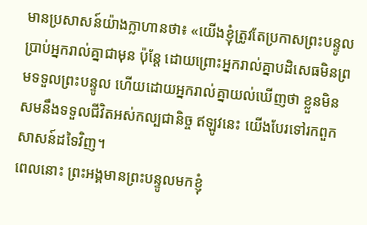មានប្រសាសន៍យ៉ាងក្លាហានថា៖ «យើងខ្ញុំត្រូវតែប្រកាសព្រះបន្ទូលប្រាប់អ្នករាល់គ្នាជាមុន ប៉ុន្តែ ដោយព្រោះអ្នករាល់គ្នាបដិសេធមិនព្រមទទួលព្រះបន្ទូល ហើយដោយអ្នករាល់គ្នាយល់ឃើញថា ខ្លួនមិនសមនឹងទទួលជីវិតអស់កល្បជានិច្ច ឥឡូវនេះ យើងបែរទៅរកពួកសាសន៍ដទៃវិញ។
ពេលនោះ ព្រះអង្គមានព្រះបន្ទូលមកខ្ញុំ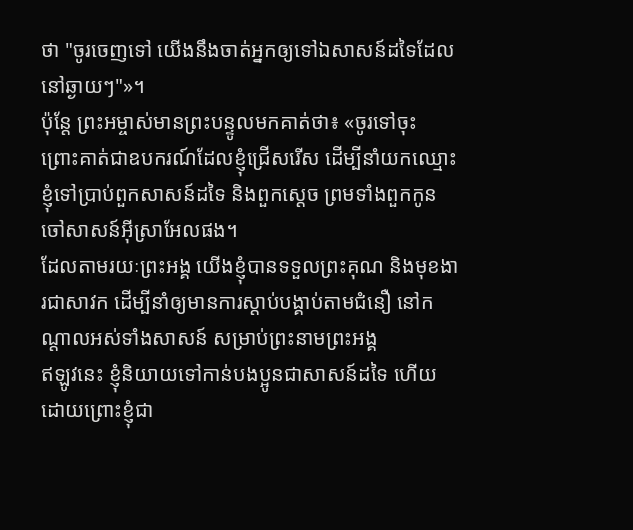ថា "ចូរចេញទៅ យើងនឹងចាត់អ្នកឲ្យទៅឯសាសន៍ដទៃដែលនៅឆ្ងាយៗ"»។
ប៉ុន្តែ ព្រះអម្ចាស់មានព្រះបន្ទូលមកគាត់ថា៖ «ចូរទៅចុះ ព្រោះគាត់ជាឧបករណ៍ដែលខ្ញុំជ្រើសរើស ដើម្បីនាំយកឈ្មោះខ្ញុំទៅប្រាប់ពួកសាសន៍ដទៃ និងពួកស្តេច ព្រមទាំងពួកកូនចៅសាសន៍អ៊ីស្រាអែលផង។
ដែលតាមរយៈព្រះអង្គ យើងខ្ញុំបានទទួលព្រះគុណ និងមុខងារជាសាវក ដើម្បីនាំឲ្យមានការស្ដាប់បង្គាប់តាមជំនឿ នៅកណ្តាលអស់ទាំងសាសន៍ សម្រាប់ព្រះនាមព្រះអង្គ
ឥឡូវនេះ ខ្ញុំនិយាយទៅកាន់បងប្អូនជាសាសន៍ដទៃ ហើយដោយព្រោះខ្ញុំជា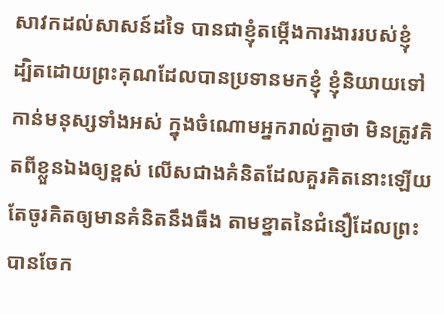សាវកដល់សាសន៍ដទៃ បានជាខ្ញុំតម្កើងការងាររបស់ខ្ញុំ
ដ្បិតដោយព្រះគុណដែលបានប្រទានមកខ្ញុំ ខ្ញុំនិយាយទៅកាន់មនុស្សទាំងអស់ ក្នុងចំណោមអ្នករាល់គ្នាថា មិនត្រូវគិតពីខ្លួនឯងឲ្យខ្ពស់ លើសជាងគំនិតដែលគួរគិតនោះឡើយ តែចូរគិតឲ្យមានគំនិតនឹងធឹង តាមខ្នាតនៃជំនឿដែលព្រះបានចែក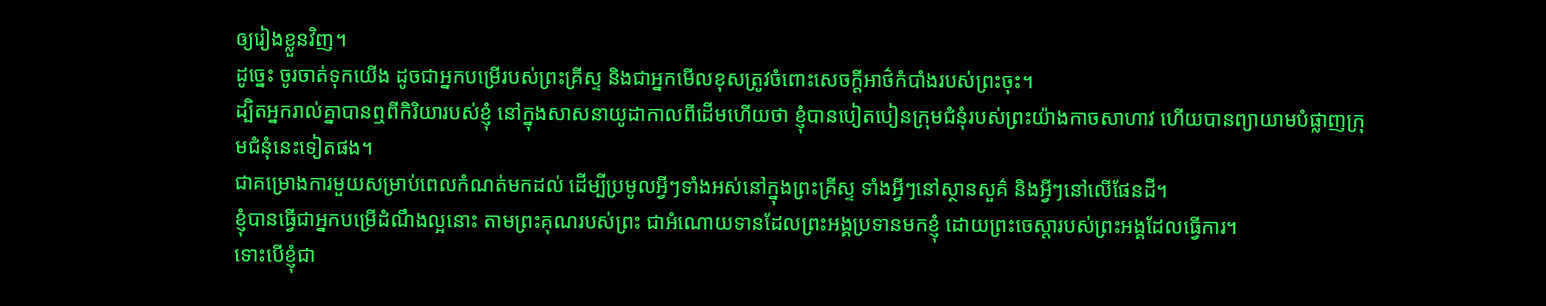ឲ្យរៀងខ្លួនវិញ។
ដូច្នេះ ចូរចាត់ទុកយើង ដូចជាអ្នកបម្រើរបស់ព្រះគ្រីស្ទ និងជាអ្នកមើលខុសត្រូវចំពោះសេចក្តីអាថ៌កំបាំងរបស់ព្រះចុះ។
ដ្បិតអ្នករាល់គ្នាបានឮពីកិរិយារបស់ខ្ញុំ នៅក្នុងសាសនាយូដាកាលពីដើមហើយថា ខ្ញុំបានបៀតបៀនក្រុមជំនុំរបស់ព្រះយ៉ាងកាចសាហាវ ហើយបានព្យាយាមបំផ្លាញក្រុមជំនុំនេះទៀតផង។
ជាគម្រោងការមួយសម្រាប់ពេលកំណត់មកដល់ ដើម្បីប្រមូលអ្វីៗទាំងអស់នៅក្នុងព្រះគ្រីស្ទ ទាំងអ្វីៗនៅស្ថានសួគ៌ និងអ្វីៗនៅលើផែនដី។
ខ្ញុំបានធ្វើជាអ្នកបម្រើដំណឹងល្អនោះ តាមព្រះគុណរបស់ព្រះ ជាអំណោយទានដែលព្រះអង្គប្រទានមកខ្ញុំ ដោយព្រះចេស្តារបស់ព្រះអង្គដែលធ្វើការ។
ទោះបើខ្ញុំជា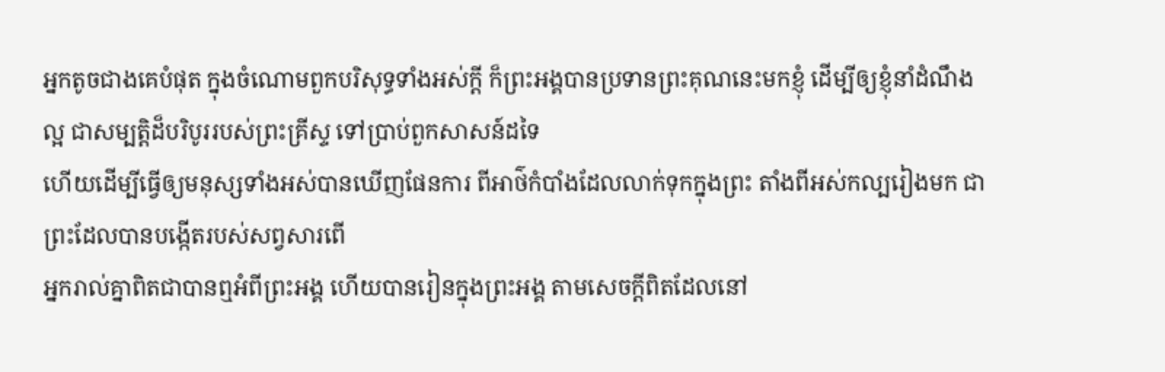អ្នកតូចជាងគេបំផុត ក្នុងចំណោមពួកបរិសុទ្ធទាំងអស់ក្តី ក៏ព្រះអង្គបានប្រទានព្រះគុណនេះមកខ្ញុំ ដើម្បីឲ្យខ្ញុំនាំដំណឹងល្អ ជាសម្បត្តិដ៏បរិបូររបស់ព្រះគ្រីស្ទ ទៅប្រាប់ពួកសាសន៍ដទៃ
ហើយដើម្បីធ្វើឲ្យមនុស្សទាំងអស់បានឃើញផែនការ ពីអាថ៌កំបាំងដែលលាក់ទុកក្នុងព្រះ តាំងពីអស់កល្បរៀងមក ជាព្រះដែលបានបង្កើតរបស់សព្វសារពើ
អ្នករាល់គ្នាពិតជាបានឮអំពីព្រះអង្គ ហើយបានរៀនក្នុងព្រះអង្គ តាមសេចក្តីពិតដែលនៅ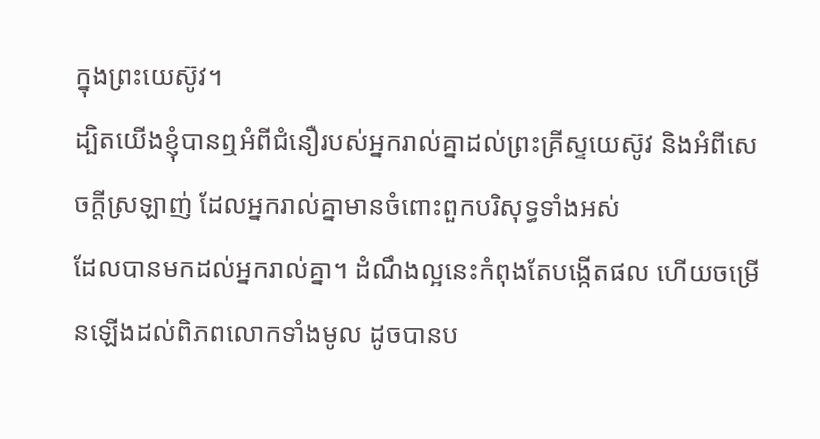ក្នុងព្រះយេស៊ូវ។
ដ្បិតយើងខ្ញុំបានឮអំពីជំនឿរបស់អ្នករាល់គ្នាដល់ព្រះគ្រីស្ទយេស៊ូវ និងអំពីសេចក្តីស្រឡាញ់ ដែលអ្នករាល់គ្នាមានចំពោះពួកបរិសុទ្ធទាំងអស់
ដែលបានមកដល់អ្នករាល់គ្នា។ ដំណឹងល្អនេះកំពុងតែបង្កើតផល ហើយចម្រើនឡើងដល់ពិភពលោកទាំងមូល ដូចបានប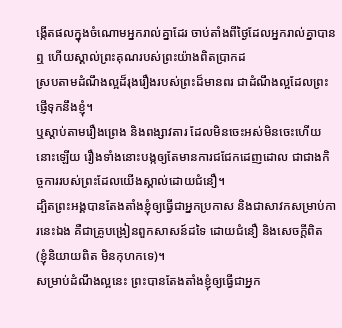ង្កើតផលក្នុងចំណោមអ្នករាល់គ្នាដែរ ចាប់តាំងពីថ្ងៃដែលអ្នករាល់គ្នាបានឮ ហើយស្គាល់ព្រះគុណរបស់ព្រះយ៉ាងពិតប្រាកដ
ស្របតាមដំណឹងល្អដ៏រុងរឿងរបស់ព្រះដ៏មានពរ ជាដំណឹងល្អដែលព្រះផ្ញើទុកនឹងខ្ញុំ។
ឬស្តាប់តាមរឿងព្រេង និងពង្សាវតារ ដែលមិនចេះអស់មិនចេះហើយនោះឡើយ រឿងទាំងនោះបង្កឲ្យតែមានការជជែកដេញដោល ជាជាងកិច្ចការរបស់ព្រះដែលយើងស្គាល់ដោយជំនឿ។
ដ្បិតព្រះអង្គបានតែងតាំងខ្ញុំឲ្យធ្វើជាអ្នកប្រកាស និងជាសាវកសម្រាប់ការនេះឯង គឺជាគ្រូបង្រៀនពួកសាសន៍ដទៃ ដោយជំនឿ និងសេចក្ដីពិត (ខ្ញុំនិយាយពិត មិនកុហកទេ)។
សម្រាប់ដំណឹងល្អនេះ ព្រះបានតែងតាំងខ្ញុំឲ្យធ្វើជាអ្នក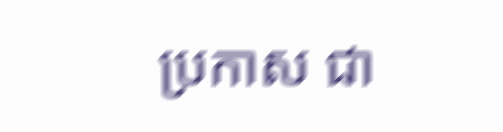ប្រកាស ជា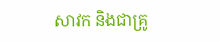សាវក និងជាគ្រូ